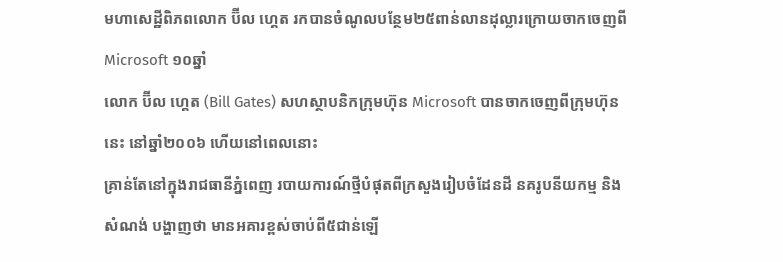មហាសេដ្ឋីពិភពលោក ប៊ីល ហ្គេត រកបានចំណូលបន្ថែម២៥ពាន់លានដុល្លារក្រោយចាកចេញពី Microsoft ១០ឆ្នាំ
លោក ប៊ីល ហ្គេត (Bill Gates) សហស្ថាបនិកក្រុមហ៊ុន Microsoft បានចាកចេញពីក្រុមហ៊ុននេះ នៅឆ្នាំ២០០៦ ហើយនៅពេលនោះ
គ្រាន់តែនៅក្នុងរាជធានីភ្នំពេញ របាយការណ៍ថ្មីបំផុតពីក្រសួងរៀបចំដែនដី នគរូបនីយកម្ម និងសំណង់ បង្ហាញថា មានអគារខ្ពស់ចាប់ពី៥ជាន់ឡើ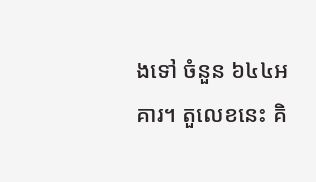ងទៅ ចំនួន ៦៤៤អគារ។ តួលេខនេះ គិ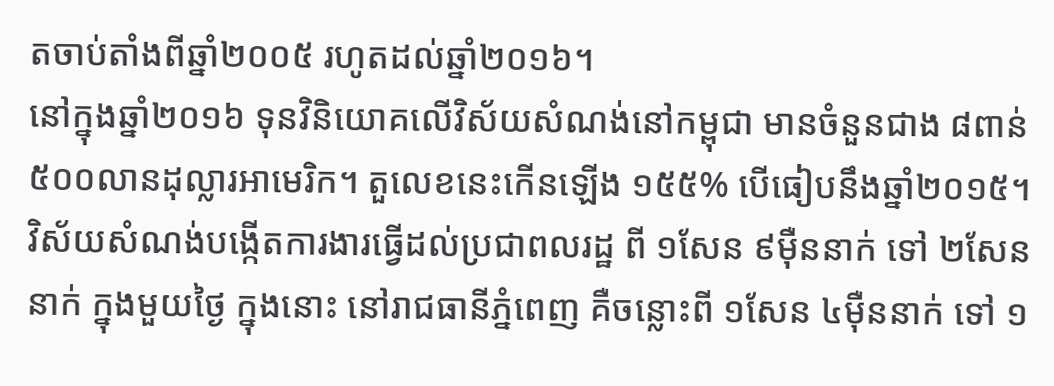តចាប់តាំងពីឆ្នាំ២០០៥ រហូតដល់ឆ្នាំ២០១៦។
នៅក្នុងឆ្នាំ២០១៦ ទុនវិនិយោគលើវិស័យសំណង់នៅកម្ពុជា មានចំនួនជាង ៨ពាន់ ៥០០លានដុល្លារអាមេរិក។ តួលេខនេះកើនឡើង ១៥៥% បើធៀបនឹងឆ្នាំ២០១៥។
វិស័យសំណង់បង្កើតការងារធ្វើដល់ប្រជាពលរដ្ឋ ពី ១សែន ៩ម៉ឺននាក់ ទៅ ២សែននាក់ ក្នុងមួយថ្ងៃ ក្នុងនោះ នៅរាជធានីភ្នំពេញ គឺចន្លោះពី ១សែន ៤ម៉ឺននាក់ ទៅ ១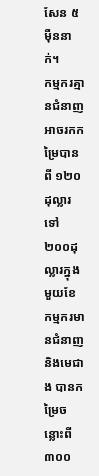សែន ៥ម៉ឺននាក់។
កម្មករគ្មានជំនាញអាចរកកម្រៃបានពី ១២០ដុល្លារ ទៅ ២០០ដុល្លារក្នុងមួយខែ កម្មករមានជំនាញនិងមេជាង បានកម្រៃចន្លោះពី ៣០០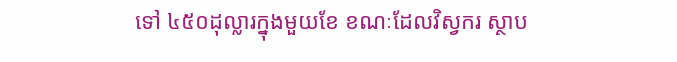ទៅ ៤៥០ដុល្លារក្នុងមួយខែ ខណៈដែលវិស្វករ ស្ថាប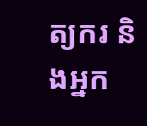ត្យករ និងអ្នក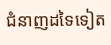ជំនាញដទៃទៀត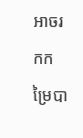អាចរកកម្រៃបា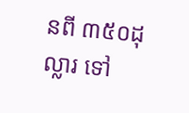នពី ៣៥០ដុល្លារ ទៅ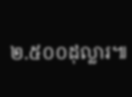២.៥០០ដុល្លារ៕